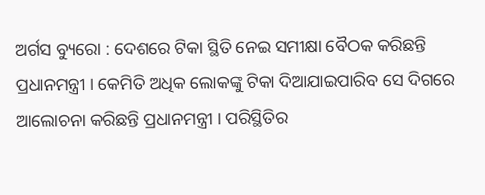ଅର୍ଗସ ବ୍ୟୁରୋ : ଦେଶରେ ଟିକା ସ୍ଥିତି ନେଇ ସମୀକ୍ଷା ବୈଠକ କରିଛନ୍ତି ପ୍ରଧାନମନ୍ତ୍ରୀ । କେମିତି ଅଧିକ ଲୋକଙ୍କୁ ଟିକା ଦିଆଯାଇପାରିବ ସେ ଦିଗରେ ଆଲୋଚନା କରିଛନ୍ତି ପ୍ରଧାନମନ୍ତ୍ରୀ । ପରିସ୍ଥିତିର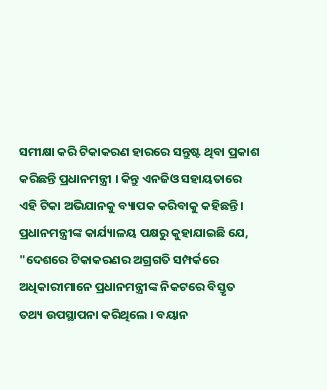ସମୀକ୍ଷା କରି ଟିକାକରଣ ହାରରେ ସନ୍ତୁଷ୍ଟ ଥିବା ପ୍ରକାଶ କରିଛନ୍ତି ପ୍ରଧାନମନ୍ତ୍ରୀ । କିନ୍ତୁ ଏନଜିଓ ସହାୟତାରେ ଏହି ଟିକା ଅଭିଯାନକୁ ବ୍ୟାପକ କରିବାକୁ କହିଛନ୍ତି।
ପ୍ରଧାନମନ୍ତ୍ରୀଙ୍କ କାର୍ଯ୍ୟାଳୟ ପକ୍ଷରୁ କୁହାଯାଇଛି ଯେ, "ଦେଶରେ ଟିକାକରଣର ଅଗ୍ରଗତି ସମ୍ପର୍କରେ ଅଧିକାରୀମାନେ ପ୍ରଧାନମନ୍ତ୍ରୀଙ୍କ ନିକଟରେ ବିସ୍ତୃତ ତଥ୍ୟ ଉପସ୍ଥାପନା କରିଥିଲେ । ବୟାନ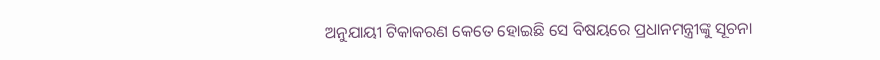ଅନୁଯାୟୀ ଟିକାକରଣ କେତେ ହୋଇଛି ସେ ବିଷୟରେ ପ୍ରଧାନମନ୍ତ୍ରୀଙ୍କୁ ସୂଚନା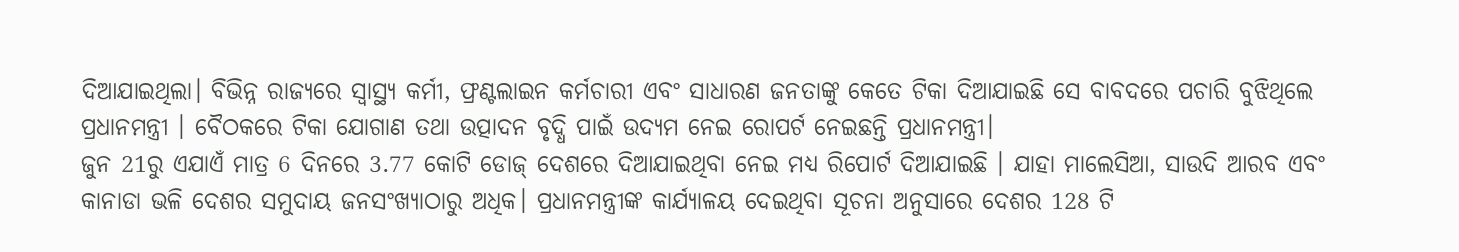ଦିଆଯାଇଥିଲା। ବିଭିନ୍ନ ରାଜ୍ୟରେ ସ୍ବାସ୍ଥ୍ୟ କର୍ମୀ, ଫ୍ରଣ୍ଟଲାଇନ କର୍ମଚାରୀ ଏବଂ ସାଧାରଣ ଜନତାଙ୍କୁ କେତେ ଟିକା ଦିଆଯାଇଛି ସେ ବାବଦରେ ପଚାରି ବୁଝିଥିଲେ ପ୍ରଧାନମନ୍ତ୍ରୀ । ବୈଠକରେ ଟିକା ଯୋଗାଣ ତଥା ଉତ୍ପାଦନ ବୃଦ୍ଧି ପାଇଁ ଉଦ୍ୟମ ନେଇ ରୋପର୍ଟ ନେଇଛନ୍ତି ପ୍ରଧାନମନ୍ତ୍ରୀ।
ଜୁନ 21ରୁ ଏଯାଏଁ ମାତ୍ର 6 ଦିନରେ 3.77 କୋଟି ଡୋଜ୍ ଦେଶରେ ଦିଆଯାଇଥିବା ନେଇ ମଧ୍ୟ ରିପୋର୍ଟ ଦିଆଯାଇଛି । ଯାହା ମାଲେସିଆ, ସାଉଦି ଆରବ ଏବଂ କାନାଡା ଭଳି ଦେଶର ସମୁଦାୟ ଜନସଂଖ୍ୟାଠାରୁ ଅଧିକ। ପ୍ରଧାନମନ୍ତ୍ରୀଙ୍କ କାର୍ଯ୍ୟାଳୟ ଦେଇଥିବା ସୂଚନା ଅନୁସାରେ ଦେଶର 128 ଟି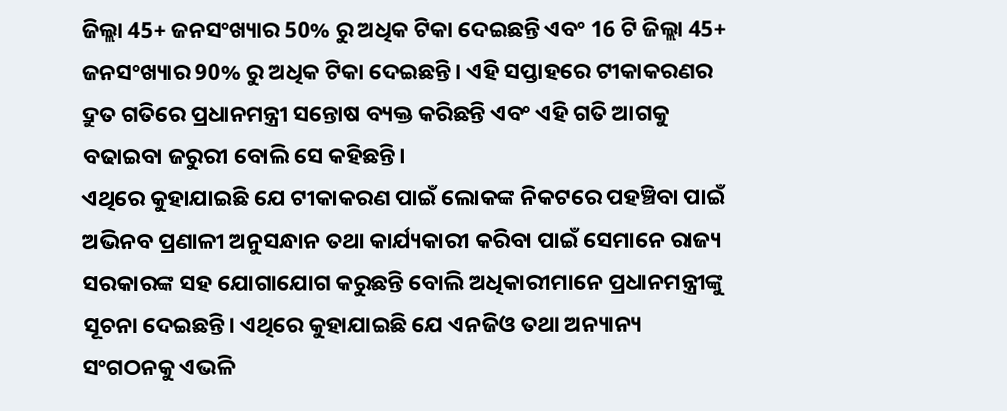ଜିଲ୍ଲା 45+ ଜନସଂଖ୍ୟାର 50% ରୁ ଅଧିକ ଟିକା ଦେଇଛନ୍ତି ଏବଂ 16 ଟି ଜିଲ୍ଲା 45+ ଜନସଂଖ୍ୟାର 90% ରୁ ଅଧିକ ଟିକା ଦେଇଛନ୍ତି। ଏହି ସପ୍ତାହରେ ଟୀକାକରଣର ଦ୍ରୁତ ଗତିରେ ପ୍ରଧାନମନ୍ତ୍ରୀ ସନ୍ତୋଷ ବ୍ୟକ୍ତ କରିଛନ୍ତି ଏବଂ ଏହି ଗତି ଆଗକୁ ବଢାଇବା ଜରୁରୀ ବୋଲି ସେ କହିଛନ୍ତି।
ଏଥିରେ କୁହାଯାଇଛି ଯେ ଟୀକାକରଣ ପାଇଁ ଲୋକଙ୍କ ନିକଟରେ ପହଞ୍ଚିବା ପାଇଁ ଅଭିନବ ପ୍ରଣାଳୀ ଅନୁସନ୍ଧାନ ତଥା କାର୍ଯ୍ୟକାରୀ କରିବା ପାଇଁ ସେମାନେ ରାଜ୍ୟ ସରକାରଙ୍କ ସହ ଯୋଗାଯୋଗ କରୁଛନ୍ତି ବୋଲି ଅଧିକାରୀମାନେ ପ୍ରଧାନମନ୍ତ୍ରୀଙ୍କୁ ସୂଚନା ଦେଇଛନ୍ତି। ଏଥିରେ କୁହାଯାଇଛି ଯେ ଏନଜିଓ ତଥା ଅନ୍ୟାନ୍ୟ ସଂଗଠନକୁ ଏଭଳି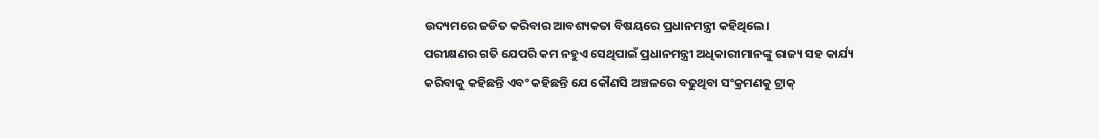ଉଦ୍ୟମରେ ଜଡିତ କରିବାର ଆବଶ୍ୟକତା ବିଷୟରେ ପ୍ରଧାନମନ୍ତ୍ରୀ କହିଥିଲେ।
ପରୀକ୍ଷଣର ଗତି ଯେପରି କମ ନହୁଏ ସେଥିପାଇଁ ପ୍ରଧାନମନ୍ତ୍ରୀ ଅଧିକାରୀମାନଙ୍କୁ ରାଜ୍ୟ ସହ କାର୍ଯ୍ୟ କରିବାକୁ କହିଛନ୍ତି ଏବଂ କହିଛନ୍ତି ଯେ କୌଣସି ଅଞ୍ଚଳରେ ବଢୁଥିବା ସଂକ୍ରମଣକୁ ଟ୍ରାକ୍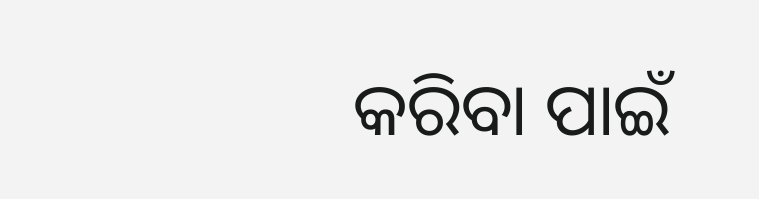କରିବା ପାଇଁ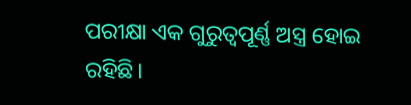ପରୀକ୍ଷା ଏକ ଗୁରୁତ୍ୱପୂର୍ଣ୍ଣ ଅସ୍ତ୍ର ହୋଇ ରହିଛି।